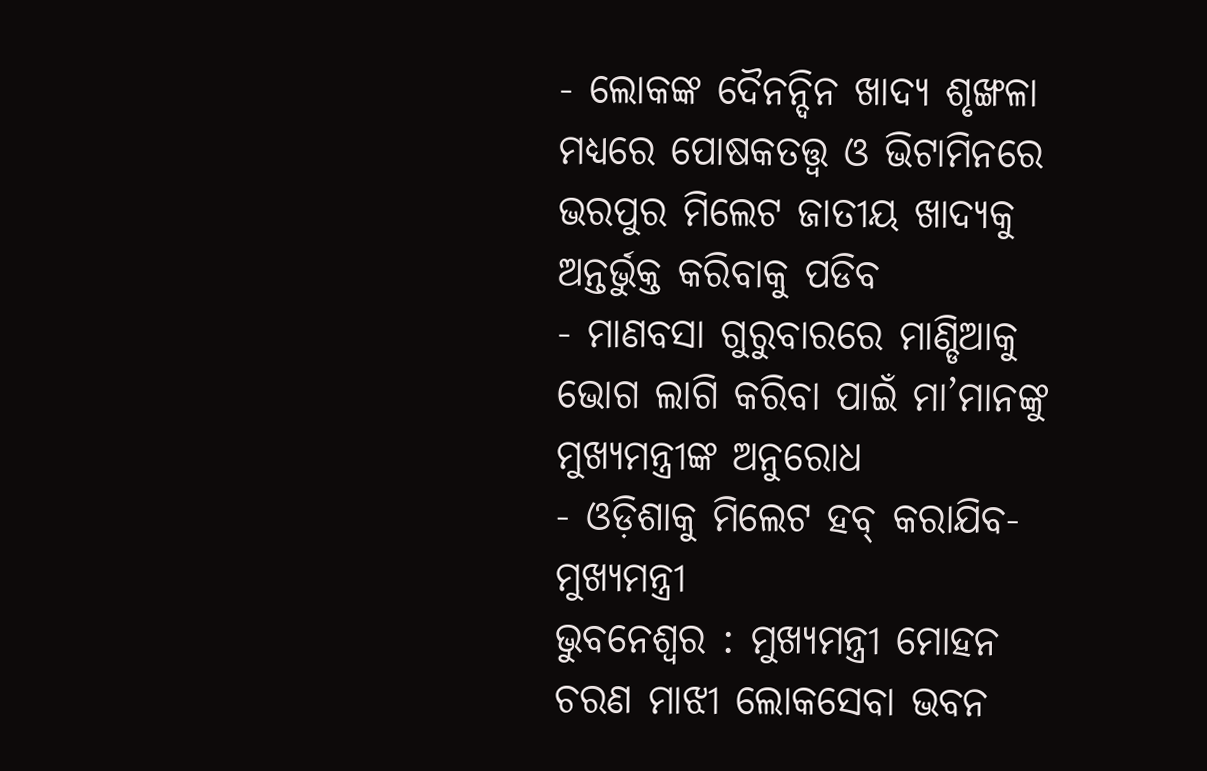- ଲୋକଙ୍କ ଦୈନନ୍ଦିନ ଖାଦ୍ୟ ଶୃଙ୍ଖଳା ମଧ୍ୟରେ ପୋଷକତତ୍ତ୍ୱ ଓ ଭିଟାମିନରେ ଭରପୁର ମିଲେଟ ଜାତୀୟ ଖାଦ୍ୟକୁ ଅନ୍ତର୍ଭୁକ୍ତ କରିବାକୁ ପଡିବ
- ମାଣବସା ଗୁରୁବାରରେ ମାଣ୍ଡିଆକୁ ଭୋଗ ଲାଗି କରିବା ପାଇଁ ମା’ମାନଙ୍କୁ ମୁଖ୍ୟମନ୍ତ୍ରୀଙ୍କ ଅନୁରୋଧ
- ଓଡ଼ିଶାକୁ ମିଲେଟ ହବ୍ କରାଯିବ- ମୁଖ୍ୟମନ୍ତ୍ରୀ
ଭୁବନେଶ୍ୱର : ମୁଖ୍ୟମନ୍ତ୍ରୀ ମୋହନ ଚରଣ ମାଝୀ ଲୋକସେବା ଭବନ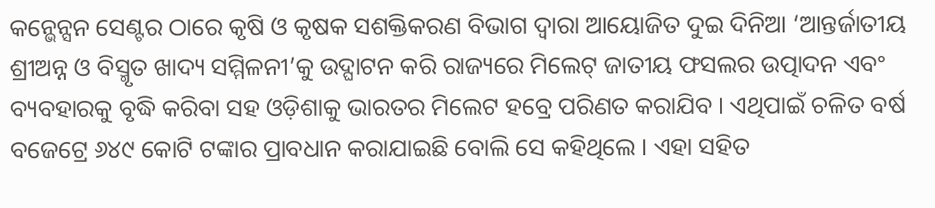କନ୍ଭେନ୍ସନ ସେଣ୍ଟର ଠାରେ କୃଷି ଓ କୃଷକ ସଶକ୍ତିକରଣ ବିଭାଗ ଦ୍ୱାରା ଆୟୋଜିତ ଦୁଇ ଦିନିଆ ‘ଆନ୍ତର୍ଜାତୀୟ ଶ୍ରୀଅନ୍ନ ଓ ବିସ୍ମୃତ ଖାଦ୍ୟ ସମ୍ମିଳନୀ’କୁ ଉଦ୍ଘାଟନ କରି ରାଜ୍ୟରେ ମିଲେଟ୍ ଜାତୀୟ ଫସଲର ଉତ୍ପାଦନ ଏବଂ ବ୍ୟବହାରକୁ ବୃଦ୍ଧି କରିବା ସହ ଓଡ଼ିଶାକୁ ଭାରତର ମିଲେଟ ହବ୍ରେ ପରିଣତ କରାଯିବ । ଏଥିପାଇଁ ଚଳିତ ବର୍ଷ ବଜେଟ୍ରେ ୬୪୯ କୋଟି ଟଙ୍କାର ପ୍ରାବଧାନ କରାଯାଇଛି ବୋଲି ସେ କହିଥିଲେ । ଏହା ସହିତ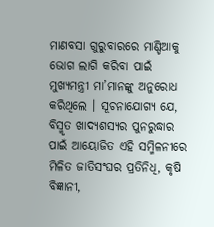ମାଣବସା ଗୁରୁବାରରେ ମାଣ୍ଡିଆକୁ ଭୋଗ ଲାଗି କରିବା ପାଇଁ ମୁଖ୍ୟମନ୍ତ୍ରୀ ମା’ମାନଙ୍କୁ ଅନୁରୋଧ କରିଥିଲେ । ସୂଚନାଯୋଗ୍ୟ ଯେ, ବିସ୍ମୃତ ଖାଦ୍ୟଶସ୍ୟର ପୁନରୁଦ୍ଧାର ପାଇଁ ଆୟୋଜିତ ଏହି ସମ୍ମିଳନୀରେ ମିଳିତ ଜାତିସଂଘର ପ୍ରତିନିଧି, କୃଷି ବିଜ୍ଞାନୀ,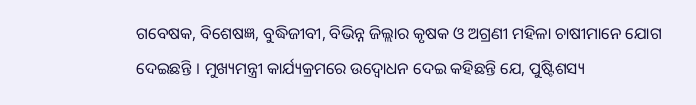ଗବେଷକ, ବିଶେଷଜ୍ଞ, ବୁଦ୍ଧିଜୀବୀ, ବିଭିନ୍ନ ଜିଲ୍ଲାର କୃଷକ ଓ ଅଗ୍ରଣୀ ମହିଳା ଚାଷୀମାନେ ଯୋଗ ଦେଇଛନ୍ତି । ମୁଖ୍ୟମନ୍ତ୍ରୀ କାର୍ଯ୍ୟକ୍ରମରେ ଉଦ୍ବୋଧନ ଦେଇ କହିଛନ୍ତି ଯେ, ପୁଷ୍ଟିଶସ୍ୟ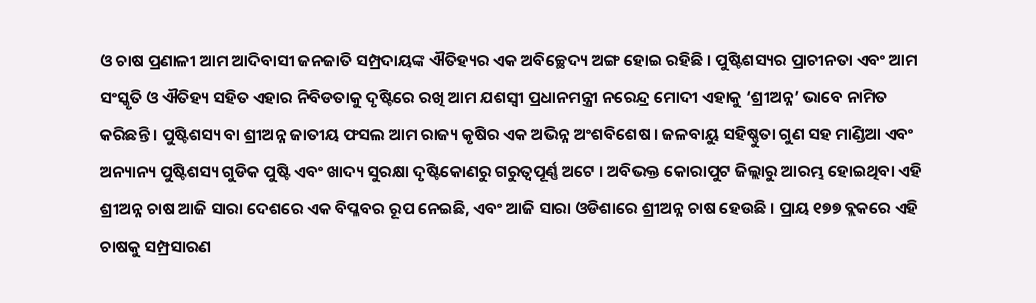ଓ ଚାଷ ପ୍ରଣାଳୀ ଆମ ଆଦିବାସୀ ଜନଜାତି ସମ୍ପ୍ରଦାୟଙ୍କ ଐତିହ୍ୟର ଏକ ଅବିଚ୍ଛେଦ୍ୟ ଅଙ୍ଗ ହୋଇ ରହିଛି । ପୁଷ୍ଟିଶସ୍ୟର ପ୍ରାଚୀନତା ଏବଂ ଆମ ସଂସ୍କୃତି ଓ ଐତିହ୍ୟ ସହିତ ଏହାର ନିବିଡତାକୁ ଦୃଷ୍ଟିରେ ରଖି ଆମ ଯଶସ୍ୱୀ ପ୍ରଧାନମନ୍ତ୍ରୀ ନରେନ୍ଦ୍ର ମୋଦୀ ଏହାକୁ ‘ଶ୍ରୀଅନ୍ନ’ ଭାବେ ନାମିତ କରିଛନ୍ତି । ପୁଷ୍ଟିଶସ୍ୟ ବା ଶ୍ରୀଅନ୍ନ ଜାତୀୟ ଫସଲ ଆମ ରାଜ୍ୟ କୃଷିର ଏକ ଅଭିନ୍ନ ଅଂଶବିଶେଷ । ଜଳବାୟୁ ସହିଷ୍ଣୁତା ଗୁଣ ସହ ମାଣ୍ଡିଆ ଏବଂ ଅନ୍ୟାନ୍ୟ ପୁଷ୍ଟିଶସ୍ୟ ଗୁଡିକ ପୁଷ୍ଟି ଏବଂ ଖାଦ୍ୟ ସୁରକ୍ଷା ଦୃଷ୍ଟିକୋଣରୁ ଗରୁତ୍ୱପୂର୍ଣ୍ଣ ଅଟେ । ଅବିଭକ୍ତ କୋରାପୁଟ ଜିଲ୍ଲାରୁ ଆରମ୍ଭ ହୋଇଥିବା ଏହି ଶ୍ରୀଅନ୍ନ ଚାଷ ଆଜି ସାରା ଦେଶରେ ଏକ ବିପ୍ଳବର ରୂପ ନେଇଛି, ଏବଂ ଆଜି ସାରା ଓଡିଶାରେ ଶ୍ରୀଅନ୍ନ ଚାଷ ହେଉଛି । ପ୍ରାୟ ୧୭୭ ବ୍ଲକରେ ଏହି ଚାଷକୁ ସମ୍ପ୍ରସାରଣ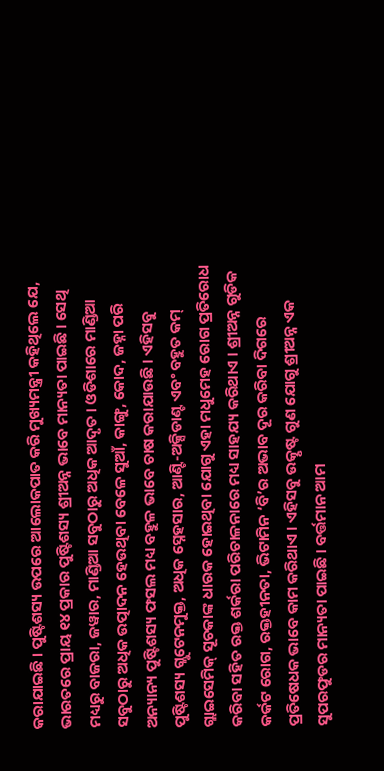କରାଯାଇଛି । ପୁଷ୍ଟିଶସ୍ୟ ଉପରେ ଆଲୋକପାତ କରି ମୁଖ୍ୟମନ୍ତ୍ରୀ କହିଥିଲେ ଯେ, ଭାରତରେ ପ୍ରାୟ ୧୪ ପ୍ରକାର ପୁଷ୍ଟିଶସ୍ୟ ଶ୍ରୀଅନ୍ନ ଭାବେ ମାନ୍ୟତା ପାଇଛି । ସେଥି ମଧ୍ୟରୁ ବାଜରା, ଜୱାର, ମାଣ୍ଡିଆ ସବୁଠାରୁ ଅଧିକ ଆଦୃତ । ଓଡିଶାରେ ମାଣ୍ଡିଆ ସବୁଠାରୁ ଅଧିକ ଉତ୍ପାଦନ ହେଉଥିବା ବେଳେ ସୁଆଁ, କାଙ୍ଗୁ, କୋଦ, ଜହ୍ନା ପରି ଅନ୍ୟାନ୍ୟ ପୁଷ୍ଟିଶସ୍ୟ ଫସଲ ମଧ୍ୟ ବହୁଳ ଭାବେ ଚାଷ କରାଯାଉଛି । ଏହିସବୁ ପୁଷ୍ଟିଶସ୍ୟ ଗ୍ଲୁଟେନମୁକ୍ତ, ଅଧିକ ସ୍ନେହସାର, ଆଣ୍ଟି-ଅକ୍ସିଡାଣ୍ଟ ଏବଂ ବହୁତ କମ୍ ଗ୍ଲାଇସେମିକ୍ ସୂଚକାଙ୍କ ଧାରକ ହୋଇଥିବା ଯୋଗୁ ଏହା ମଧୁମେହ ରୋଗ ପ୍ରତିରୋଧ କରିବା ସହିତ ରକ୍ତ ଶର୍କରା ପରିଚାଳନାରେ ମଧ୍ୟ ସାହଯ୍ୟ କରିଥାଏ । ଶ୍ରୀଅନ୍ନ ଗୁଡିକ କର୍କଟ ରୋଗ, ରକ୍ତହୀନତା, ଭିଟାମିନ ‘ବି’ର ଅଭାବ ଦୂର କରିବା ଦିଗରେ ପ୍ରତିଷେଧକ ଭାବେ କାମ କରିଥାଏ । ଏହିସବୁ ଉତ୍କୃଷ୍ଟ ଗୁଣ ଯୋଗୁ ଶ୍ରୀଅନ୍ନ ଏକ ସୁପରଫୁଡର ମାନ୍ୟତା ପାଇଛି । ବର୍ତ୍ତମାନ ଆମ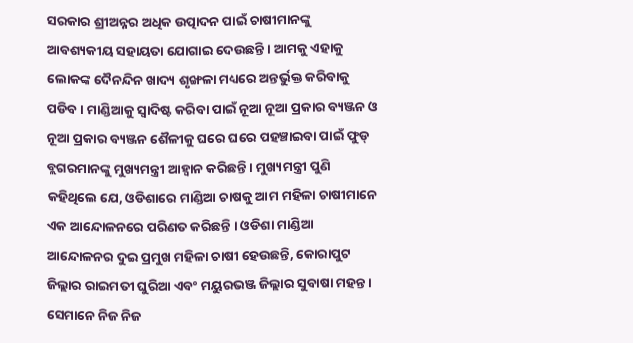ସରକାର ଶ୍ରୀଅନ୍ନର ଅଧିକ ଉତ୍ପାଦନ ପାଇଁ ଚାଷୀମାନଙ୍କୁ ଆବଶ୍ୟକୀୟ ସହାୟତା ଯୋଗାଇ ଦେଉଛନ୍ତି । ଆମକୁ ଏହାକୁ ଲୋକଙ୍କ ଦୈନନ୍ଦିନ ଖାଦ୍ୟ ଶୃଙ୍ଖଳା ମଧ୍ୟରେ ଅନ୍ତର୍ଭୁକ୍ତ କରିବାକୁ ପଡିବ । ମାଣ୍ଡିଆକୁ ସ୍ୱାଦିଷ୍ଟ କରିବା ପାଇଁ ନୂଆ ନୂଆ ପ୍ରକାର ବ୍ୟଞ୍ଜନ ଓ ନୂଆ ପ୍ରକାର ବ୍ୟଞ୍ଜନ ଶୈଳୀକୁ ଘରେ ଘରେ ପହଞ୍ଚାଇବା ପାଇଁ ଫୁଡ୍ ବ୍ଲଗରମାନଙ୍କୁ ମୁଖ୍ୟମନ୍ତ୍ରୀ ଆହ୍ୱାନ କରିଛନ୍ତି । ମୁଖ୍ୟମନ୍ତ୍ରୀ ପୁଣି କହିଥିଲେ ଯେ, ଓଡିଶାରେ ମାଣ୍ଡିଆ ଚାଷକୁ ଆମ ମହିଳା ଚାଷୀମାନେ ଏକ ଆନ୍ଦୋଳନରେ ପରିଣତ କରିଛନ୍ତି । ଓଡିଶା ମାଣ୍ଡିଆ ଆନ୍ଦୋଳନର ଦୁଇ ପ୍ରମୁଖ ମହିଳା ଚାଷୀ ହେଉଛନ୍ତି, କୋରାପୁଟ ଜିଲ୍ଲାର ରାଇମତୀ ଘୁରିଆ ଏବଂ ମୟୁରଭଞ୍ଜ ଜିଲ୍ଲାର ସୁବାଷା ମହନ୍ତ । ସେମାନେ ନିଜ ନିଜ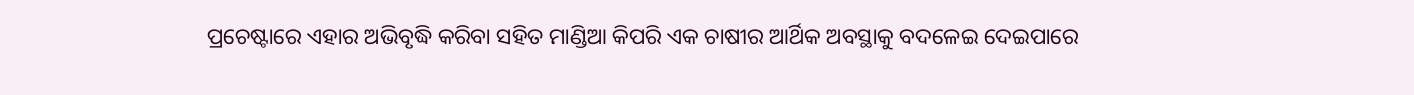ପ୍ରଚେଷ୍ଟାରେ ଏହାର ଅଭିବୃଦ୍ଧି କରିବା ସହିତ ମାଣ୍ଡିଆ କିପରି ଏକ ଚାଷୀର ଆର୍ଥିକ ଅବସ୍ଥାକୁ ବଦଳେଇ ଦେଇପାରେ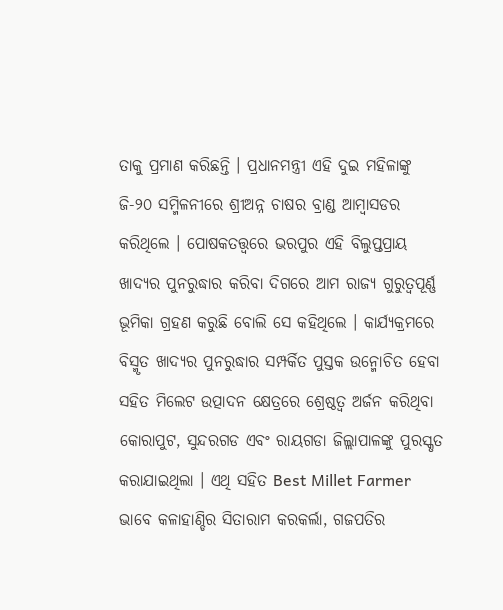ତାକୁ ପ୍ରମାଣ କରିଛନ୍ତି । ପ୍ରଧାନମନ୍ତ୍ରୀ ଏହି ଦୁଇ ମହିଳାଙ୍କୁ ଜି-୨୦ ସମ୍ମିଳନୀରେ ଶ୍ରୀଅନ୍ନ ଚାଷର ବ୍ରାଣ୍ଡ ଆମ୍ବାସଡର କରିଥିଲେ । ପୋଷକତତ୍ତ୍ୱରେ ଭରପୁର ଏହି ବିଲୁପ୍ତପ୍ରାୟ ଖାଦ୍ୟର ପୁନରୁଦ୍ଧାର କରିବା ଦିଗରେ ଆମ ରାଜ୍ୟ ଗୁରୁତ୍ୱପୂର୍ଣ୍ଣ ଭୂମିକା ଗ୍ରହଣ କରୁଛି ବୋଲି ସେ କହିଥିଲେ । କାର୍ଯ୍ୟକ୍ରମରେ ବିସ୍ମୃତ ଖାଦ୍ୟର ପୁନରୁଦ୍ଧାର ସମ୍ପର୍କିତ ପୁସ୍ତକ ଉନ୍ମୋଚିତ ହେବା ସହିତ ମିଲେଟ ଉତ୍ପାଦନ କ୍ଷେତ୍ରରେ ଶ୍ରେଷ୍ଠତ୍ୱ ଅର୍ଜନ କରିଥିବା କୋରାପୁଟ, ସୁନ୍ଦରଗଡ ଏବଂ ରାୟଗଡା ଜିଲ୍ଲାପାଳଙ୍କୁ ପୁରସ୍କୃତ କରାଯାଇଥିଲା । ଏଥି ସହିତ Best Millet Farmer ଭାବେ କଳାହାଣ୍ଡିର ସିତାରାମ କରକର୍ଲା, ଗଜପତିର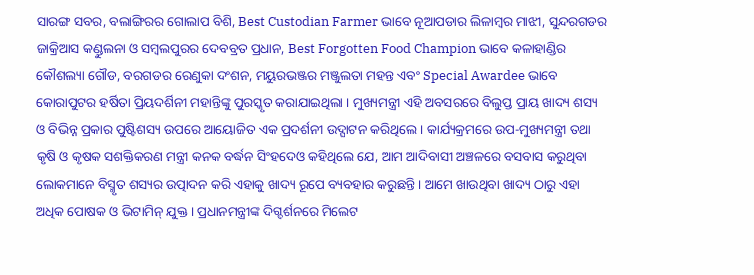ସାରଙ୍ଗ ସବର, ବଲାଙ୍ଗିରର ଗୋଲାପ ବିଶି, Best Custodian Farmer ଭାବେ ନୂଆପଡାର ଲିଳାମ୍ବର ମାଝୀ, ସୁନ୍ଦରଗଡର ଜାକ୍ରିଆସ କଣ୍ଡୁଲନା ଓ ସମ୍ବଲପୁରର ଦେବବ୍ରତ ପ୍ରଧାନ, Best Forgotten Food Champion ଭାବେ କଳାହାଣ୍ଡିର କୌଶଲ୍ୟା ଗୌଡ, ବରଗଡର ରେଣୁକା ଦଂଶନ, ମୟୁରଭଞ୍ଜର ମଞ୍ଜୁଲତା ମହନ୍ତ ଏବଂ Special Awardee ଭାବେ କୋରାପୁଟର ହର୍ଷିତା ପ୍ରିୟଦର୍ଶିନୀ ମହାନ୍ତିଙ୍କୁ ପୁରସ୍କୃତ କରାଯାଇଥିଲା । ମୁଖ୍ୟମନ୍ତ୍ରୀ ଏହି ଅବସରରେ ବିଲୁପ୍ତ ପ୍ରାୟ ଖାଦ୍ୟ ଶସ୍ୟ ଓ ବିଭିନ୍ନ ପ୍ରକାର ପୁଷ୍ଟିଶସ୍ୟ ଉପରେ ଆୟୋଜିତ ଏକ ପ୍ରଦର୍ଶନୀ ଉଦ୍ଘାଟନ କରିଥିଲେ । କାର୍ଯ୍ୟକ୍ରମରେ ଉପ-ମୁଖ୍ୟମନ୍ତ୍ରୀ ତଥା କୃଷି ଓ କୃଷକ ସଶକ୍ତିକରଣ ମନ୍ତ୍ରୀ କନକ ବର୍ଦ୍ଧନ ସିଂହଦେଓ କହିଥିଲେ ଯେ, ଆମ ଆଦିବାସୀ ଅଞ୍ଚଳରେ ବସବାସ କରୁଥିବା ଲୋକମାନେ ବିସ୍ମୃତ ଶସ୍ୟର ଉତ୍ପାଦନ କରି ଏହାକୁ ଖାଦ୍ୟ ରୂପେ ବ୍ୟବହାର କରୁଛନ୍ତି । ଆମେ ଖାଉଥିବା ଖାଦ୍ୟ ଠାରୁ ଏହା ଅଧିକ ପୋଷକ ଓ ଭିଟାମିନ୍ ଯୁକ୍ତ । ପ୍ରଧାନମନ୍ତ୍ରୀଙ୍କ ଦିଗ୍ଦର୍ଶନରେ ମିଲେଟ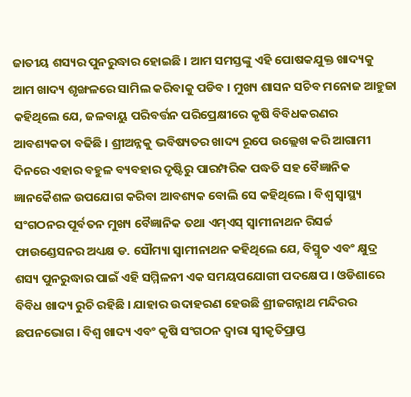ଜାତୀୟ ଶସ୍ୟର ପୁନରୁଦ୍ଧାର ହୋଇଛି । ଆମ ସମସ୍ତଙ୍କୁ ଏହି ପୋଷକଯୁକ୍ତ ଖାଦ୍ୟକୁ ଆମ ଖାଦ୍ୟ ଶୃଙ୍ଖଳରେ ସାମିଲ କରିବାକୁ ପଡିବ । ମୁଖ୍ୟ ଶାସନ ସଚିବ ମନୋଜ ଆହୁଜା କହିଥିଲେ ଯେ, ଜଳବାୟୁ ପରିବର୍ତ୍ତନ ପରିପ୍ରେକ୍ଷୀରେ କୃଷି ବିବିଧକରଣର ଆବଶ୍ୟକତା ବଢିଛି । ଶ୍ରୀଅନ୍ନକୁ ଭବିଷ୍ୟତର ଖାଦ୍ୟ ରୂପେ ଉଲ୍ଲେଖ କରି ଆଗାମୀ ଦିନରେ ଏହାର ବହୁଳ ବ୍ୟବହାର ଦୃଷ୍ଟିରୁ ପାରମ୍ପରିକ ପଦ୍ଧତି ସହ ବୈଜ୍ଞାନିକ ଜ୍ଞାନକୈଶଳ ଉପଯୋଗ କରିବା ଆବଶ୍ୟକ ବୋଲି ସେ କହିଥିଲେ । ବିଶ୍ୱ ସ୍ୱାସ୍ଥ୍ୟ ସଂଗଠନର ପୂର୍ବତନ ମୁଖ୍ୟ ବୈଜ୍ଞାନିକ ତଥା ଏମ୍ଏସ୍ ସ୍ୱାମୀନାଥନ ରିସର୍ଚ୍ଚ ଫାଉଣ୍ଡେସନର ଅଧ୍ୟକ୍ଷ ଡ. ସୌମ୍ୟା ସ୍ୱାମୀନାଥନ କହିଥିଲେ ଯେ, ବିସ୍ମୃତ ଏବଂ କ୍ଷୁଦ୍ର ଶସ୍ୟ ପୁନରୁଦ୍ଧାର ପାଇଁ ଏହି ସମ୍ମିଳନୀ ଏକ ସମୟପଯୋଗୀ ପଦକ୍ଷେପ । ଓଡିଶାରେ ବିବିଧ ଖାଦ୍ୟ ରୁଚି ରହିଛି । ଯାହାର ଉଦାହରଣ ହେଉଛି ଶ୍ରୀଜଗନ୍ନାଥ ମନ୍ଦିରର ଛପନଭୋଗ । ବିଶ୍ୱ ଖାଦ୍ୟ ଏବଂ କୃଷି ସଂଗଠନ ଦ୍ୱାରା ସ୍ୱୀକୃତିପ୍ରାପ୍ତ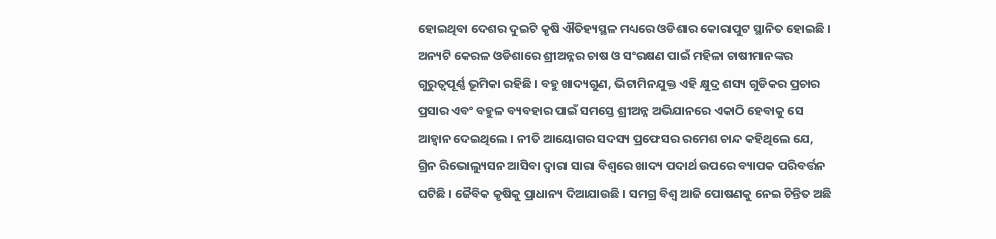ହୋଇଥିବା ଦେଶର ଦୁଇଟି କୃଷି ଐତିହ୍ୟସ୍ଥଳ ମଧ୍ୟରେ ଓଡିଶାର କୋରାପୁଟ ସ୍ଥାନିତ ହୋଇଛି । ଅନ୍ୟଟି କେରଳ ଓଡିଶାରେ ଶ୍ରୀଅନ୍ନର ଚାଷ ଓ ସଂରକ୍ଷଣ ପାଇଁ ମହିଳା ଚାଷୀମାନଙ୍କର ଗୁରୁତ୍ୱପୂର୍ଣ୍ଣ ଭୂମିକା ରହିଛି । ବହୁ ଖାଦ୍ୟଗୁଣ, ଭିଟାମିନଯୁକ୍ତ ଏହି କ୍ଷୁଦ୍ର ଶସ୍ୟ ଗୁଡିକର ପ୍ରଚାର ପ୍ରସାର ଏବଂ ବହୁଳ ବ୍ୟବହାର ପାଇଁ ସମସ୍ତେ ଶ୍ରୀଅନ୍ନ ଅଭିଯାନରେ ଏକାଠି ହେବାକୁ ସେ ଆହ୍ୱାନ ଦେଇଥିଲେ । ନୀତି ଆୟୋଗର ସଦସ୍ୟ ପ୍ରଫେସର ରମେଶ ଚାନ୍ଦ କହିଥିଲେ ଯେ, ଗ୍ରିନ ରିଭୋଲ୍ୟୁସନ ଆସିବା ଦ୍ୱାରା ସାରା ବିଶ୍ୱରେ ଖାଦ୍ୟ ପଦାର୍ଥ ଉପରେ ବ୍ୟାପକ ପରିବର୍ତ୍ତନ ଘଟିଛି । ଜୈବିକ କୃଷିକୁ ପ୍ରାଧାନ୍ୟ ଦିଆଯାଉଛି । ସମଗ୍ର ବିଶ୍ୱ ଆଜି ପୋଷଣକୁ ନେଇ ଚିନ୍ତିତ ଅଛି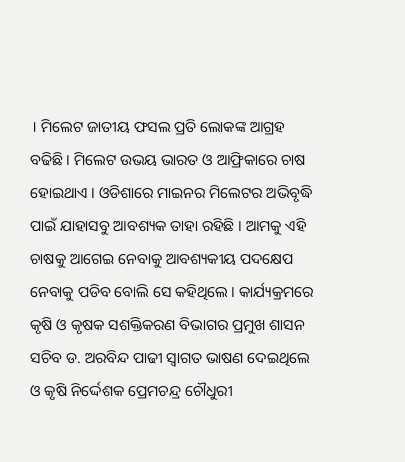। ମିଲେଟ ଜାତୀୟ ଫସଲ ପ୍ରତି ଲୋକଙ୍କ ଆଗ୍ରହ ବଢିଛି । ମିଲେଟ ଉଭୟ ଭାରତ ଓ ଆଫ୍ରିକାରେ ଚାଷ ହୋଇଥାଏ । ଓଡିଶାରେ ମାଇନର ମିଲେଟର ଅଭିବୃଦ୍ଧି ପାଇଁ ଯାହାସବୁ ଆବଶ୍ୟକ ତାହା ରହିଛି । ଆମକୁ ଏହି ଚାଷକୁ ଆଗେଇ ନେବାକୁ ଆବଶ୍ୟକୀୟ ପଦକ୍ଷେପ ନେବାକୁ ପଡିବ ବୋଲି ସେ କହିଥିଲେ । କାର୍ଯ୍ୟକ୍ରମରେ କୃଷି ଓ କୃଷକ ସଶକ୍ତିକରଣ ବିଭାଗର ପ୍ରମୁଖ ଶାସନ ସଚିବ ଡ. ଅରବିନ୍ଦ ପାଢୀ ସ୍ୱାଗତ ଭାଷଣ ଦେଇଥିଲେ ଓ କୃଷି ନିର୍ଦ୍ଦେଶକ ପ୍ରେମଚନ୍ଦ୍ର ଚୌଧୁରୀ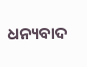ଧନ୍ୟବାଦ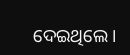ଦେଇଥିଲେ ।